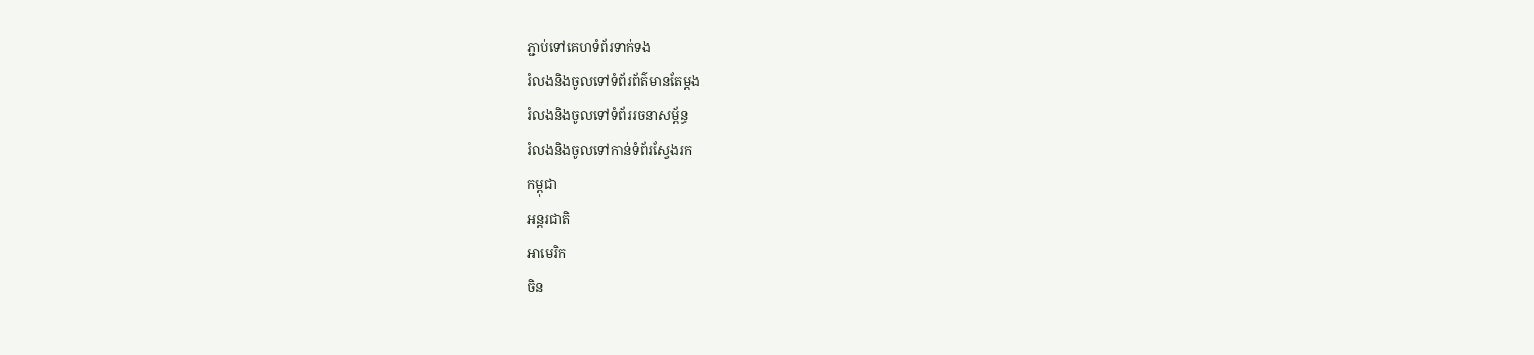ភ្ជាប់ទៅគេហទំព័រទាក់ទង
រំលងនិងចូលទៅទំព័រព័ត៌មានតែម្តង
រំលងនិងចូលទៅទំព័ររចនាសម្ព័ន្ធ
រំលងនិងចូលទៅកាន់ទំព័រស្វែងរក
កម្ពុជា
អន្តរជាតិ
អាមេរិក
ចិន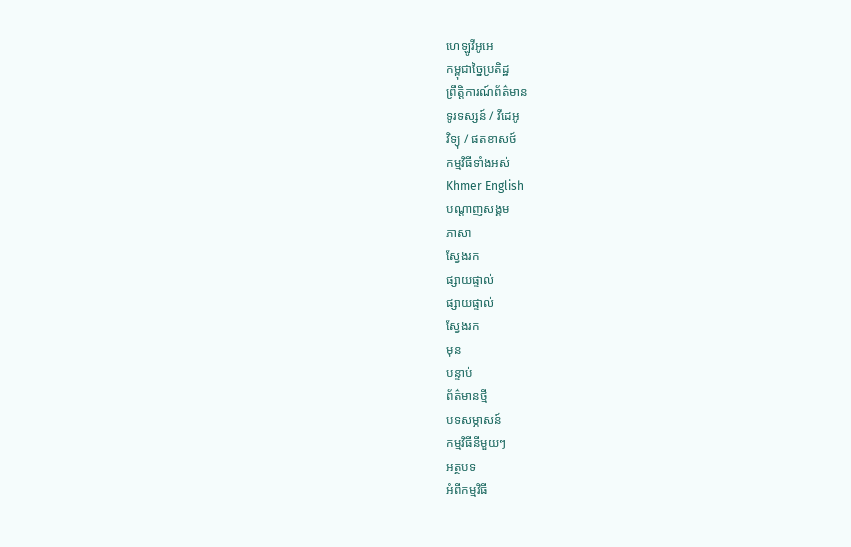ហេឡូវីអូអេ
កម្ពុជាច្នៃប្រតិដ្ឋ
ព្រឹត្តិការណ៍ព័ត៌មាន
ទូរទស្សន៍ / វីដេអូ
វិទ្យុ / ផតខាសថ៍
កម្មវិធីទាំងអស់
Khmer English
បណ្តាញសង្គម
ភាសា
ស្វែងរក
ផ្សាយផ្ទាល់
ផ្សាយផ្ទាល់
ស្វែងរក
មុន
បន្ទាប់
ព័ត៌មានថ្មី
បទសម្ភាសន៍
កម្មវិធីនីមួយៗ
អត្ថបទ
អំពីកម្មវិធី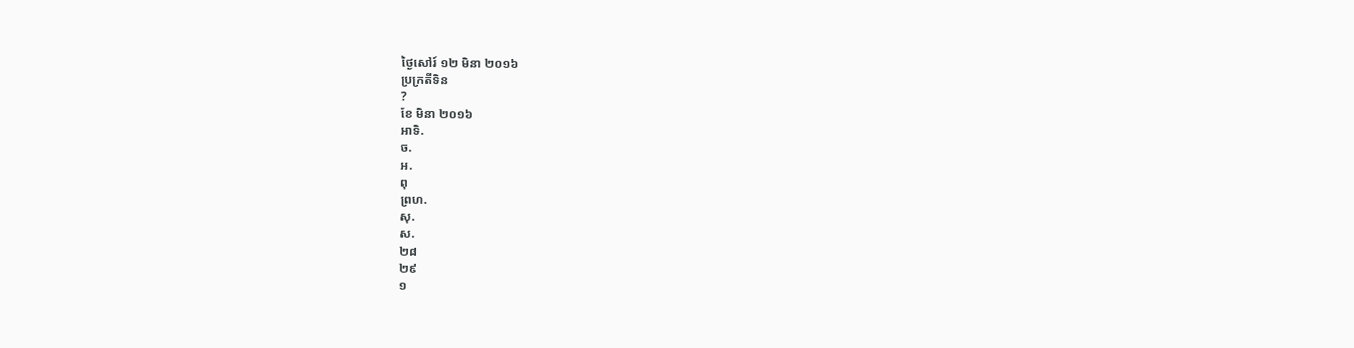ថ្ងៃសៅរ៍ ១២ មិនា ២០១៦
ប្រក្រតីទិន
?
ខែ មិនា ២០១៦
អាទិ.
ច.
អ.
ពុ
ព្រហ.
សុ.
ស.
២៨
២៩
១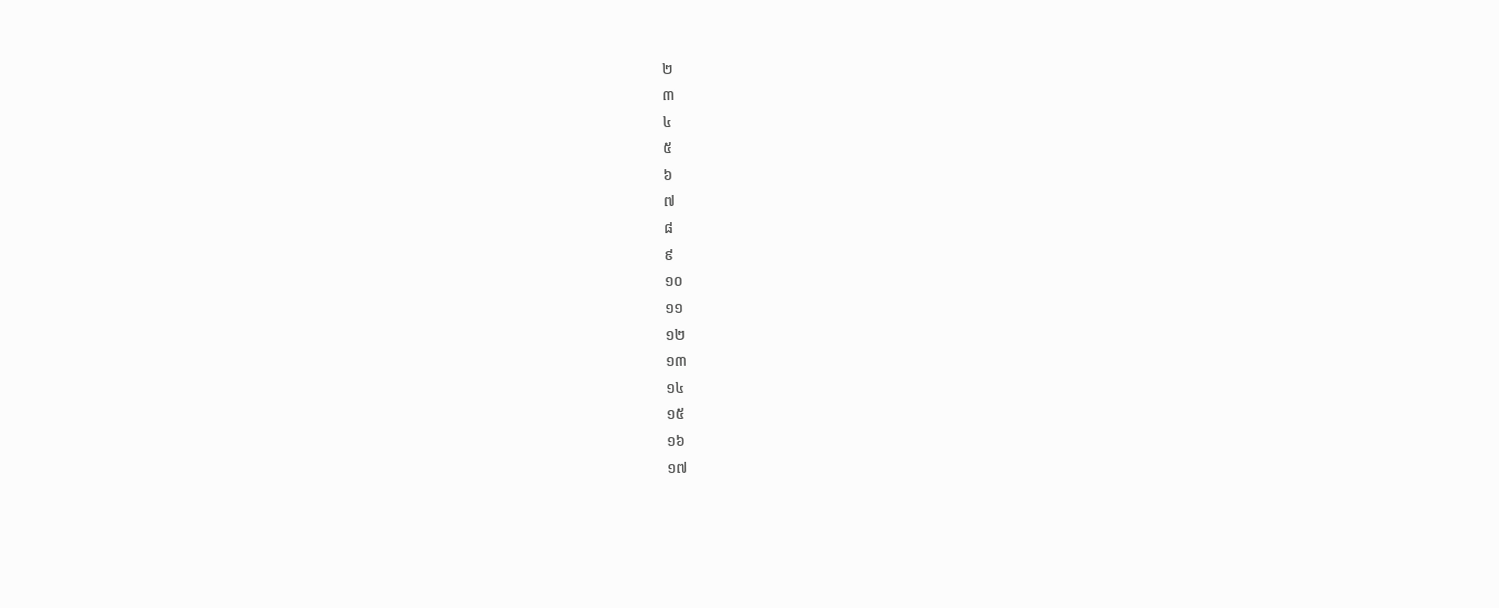២
៣
៤
៥
៦
៧
៨
៩
១០
១១
១២
១៣
១៤
១៥
១៦
១៧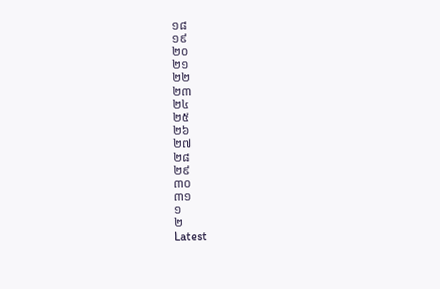១៨
១៩
២០
២១
២២
២៣
២៤
២៥
២៦
២៧
២៨
២៩
៣០
៣១
១
២
Latest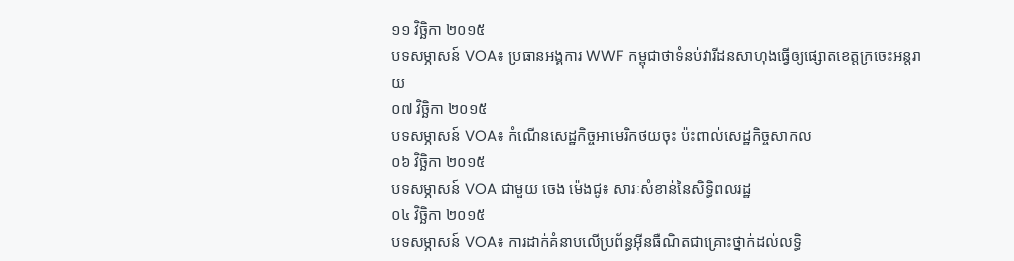១១ វិច្ឆិកា ២០១៥
បទសម្ភាសន៍ VOA៖ ប្រធានអង្គការ WWF កម្ពុជាថាទំនប់វារីដនសាហុងធ្វើឲ្យផ្សោតខេត្តក្រចេះអន្តរាយ
០៧ វិច្ឆិកា ២០១៥
បទសម្ភាសន៍ VOA៖ កំណើនសេដ្ឋកិច្ចអាមេរិកថយចុះ ប៉ះពាល់សេដ្ឋកិច្ចសាកល
០៦ វិច្ឆិកា ២០១៥
បទសម្ភាសន៍ VOA ជាមួយ ចេង ម៉េងជូ៖ សារៈសំខាន់នៃសិទ្ធិពលរដ្ឋ
០៤ វិច្ឆិកា ២០១៥
បទសម្ភាសន៍ VOA៖ ការដាក់គំនាបលើប្រព័ន្ធអ៊ីនធឺណិតជាគ្រោះថ្នាក់ដល់លទ្ធិ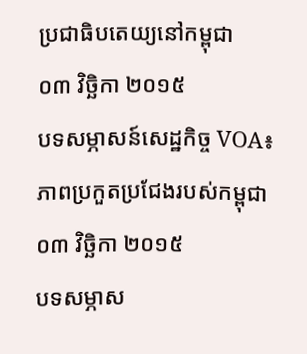ប្រជាធិបតេយ្យនៅកម្ពុជា
០៣ វិច្ឆិកា ២០១៥
បទសម្ភាសន៍សេដ្ឋកិច្ច VOA៖ ភាពប្រកួតប្រជែងរបស់កម្ពុជា
០៣ វិច្ឆិកា ២០១៥
បទសម្ភាស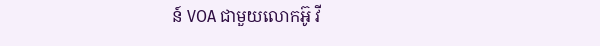ន៍ VOA ជាមួយលោកអ៊ូ វី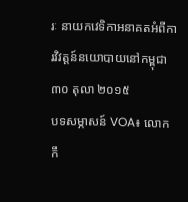រៈ នាយកវេទិកាអនាគតអំពីការវិវត្តន៍នយោបាយនៅកម្ពុជា
៣០ តុលា ២០១៥
បទសម្ភាសន៍ VOA៖ លោក កឹ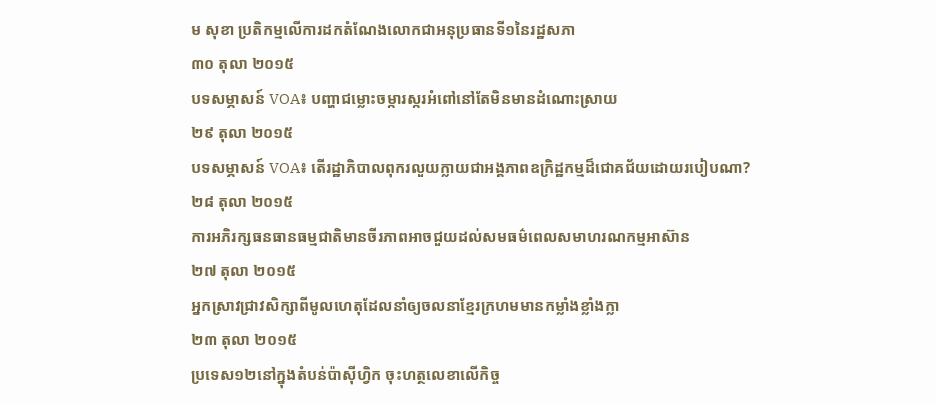ម សុខា ប្រតិកម្មលើការដកតំណែងលោកជាអនុប្រធានទី១នៃរដ្ឋសភា
៣០ តុលា ២០១៥
បទសម្ភាសន៍ VOA៖ បញ្ហាជម្លោះចម្ការស្ករអំពៅនៅតែមិនមានដំណោះស្រាយ
២៩ តុលា ២០១៥
បទសម្ភាសន៍ VOA៖ តើរដ្ឋាភិបាលពុករលួយក្លាយជាអង្គភាពឧក្រិដ្ឋកម្មដ៏ជោគជ័យដោយរបៀបណា?
២៨ តុលា ២០១៥
ការអភិរក្សធនធានធម្មជាតិមានចីរភាពអាចជួយដល់សមធម៌ពេលសមាហរណកម្មអាស៊ាន
២៧ តុលា ២០១៥
អ្នកស្រាវជ្រាវសិក្សាពីមូលហេតុដែលនាំឲ្យចលនាខ្មែរក្រហមមានកម្លាំងខ្លាំងក្លា
២៣ តុលា ២០១៥
ប្រទេស១២នៅក្នុងតំបន់ប៉ាស៊ីហ្វិក ចុះហត្ថលេខាលើកិច្ច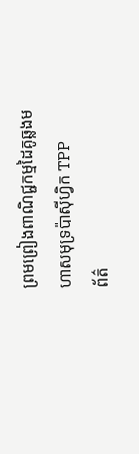ព្រមព្រៀងពាណិជ្ជកម្មដៃគូឆ្លងមហាសមុទ្រប៉ាស៊ីហ្វិក TPP
ព័ត៌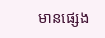មានផ្សេង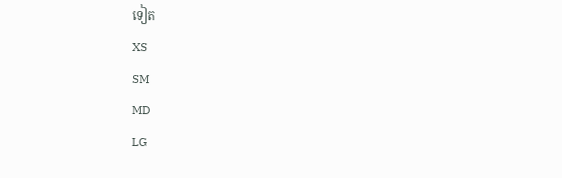ទៀត
XS
SM
MD
LG